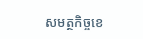សមត្ថកិច្ចខេ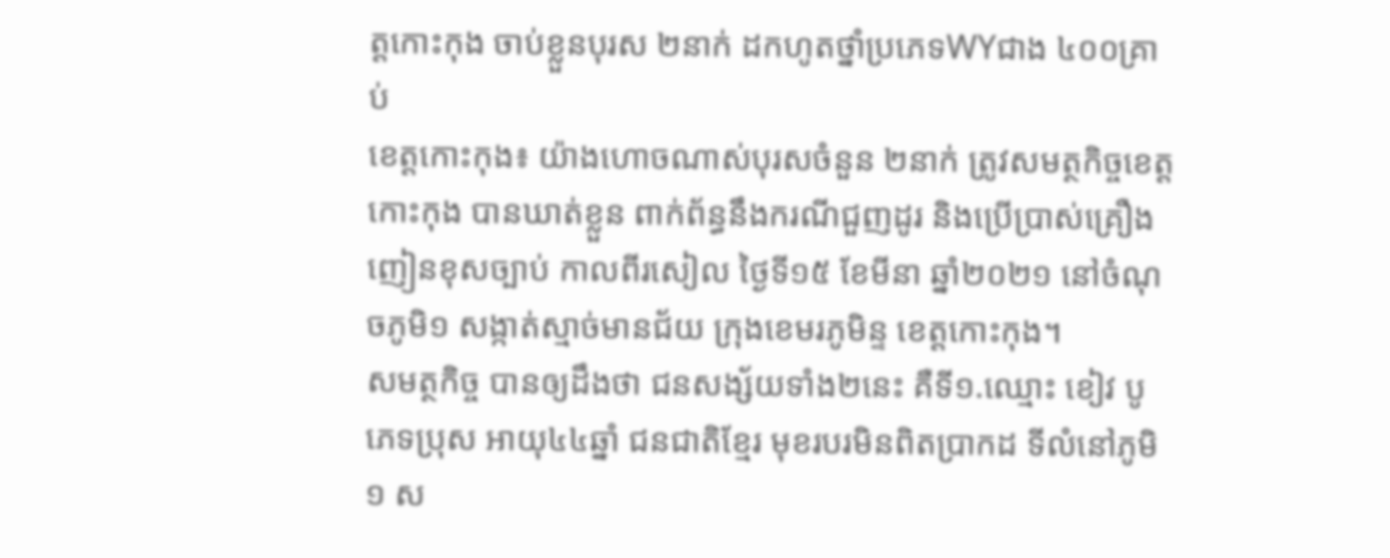ត្តកោះកុង ចាប់ខ្លួនបុរស ២នាក់ ដកហូតថ្នាំប្រភេទWYជាង ៤០០គ្រាប់
ខេត្តកោះកុង៖ យ៉ាងហោចណាស់បុរសចំនួន ២នាក់ ត្រូវសមត្ថកិច្ចខេត្តកោះកុង បានឃាត់ខ្លួន ពាក់ព័ន្ធនឹងករណីជួញដូរ និងប្រើប្រាស់គ្រឿងញៀនខុសច្បាប់ កាលពីរសៀល ថ្ងៃទី១៥ ខែមីនា ឆ្នាំ២០២១ នៅចំណុចភូមិ១ សង្កាត់ស្មាច់មានជ័យ ក្រុងខេមរភូមិន្ទ ខេត្តកោះកុង។
សមត្ថកិច្ច បានឲ្យដឹងថា ជនសង្ស័យទាំង២នេះ គឺទី១.ឈ្មោះ ខៀវ បូ ភេទប្រុស អាយុ៤៤ឆ្នាំ ជនជាតិខ្មែរ មុខរបរមិនពិតប្រាកដ ទីលំនៅភូមិ១ ស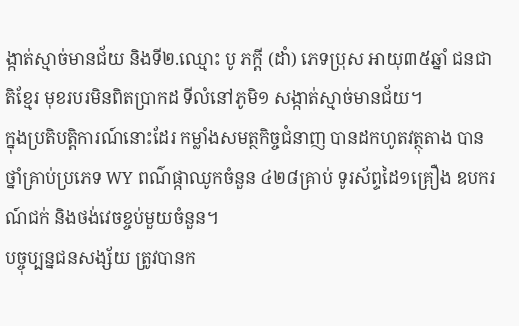ង្កាត់ស្មាច់មានជ័យ និងទី២.ឈ្មោះ បូ ភក្ដី (ដាំ) ភេទប្រុស អាយុ៣៥ឆ្នាំ ជនជាតិខ្មែរ មុខរបរមិនពិតប្រាកដ ទីលំនៅភូមិ១ សង្កាត់ស្មាច់មានជ័យ។
ក្នុងប្រតិបត្តិការណ៍នោះដែរ កម្លាំងសមត្ថកិច្ចជំនាញ បានដកហូតវត្ថុតាង បានថ្នាំគ្រាប់ប្រភេទ WY ពណ៌ផ្កាឈូកចំនួន ៤២៨គ្រាប់ ទូរស័ព្ទដៃ១គ្រឿង ឧបករណ៍ជក់ និងថង់វេចខ្ចប់មួយចំនួន។
បច្ចុប្បន្នជនសង្ស័យ ត្រូវបានក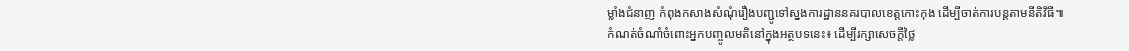ម្លាំងជំនាញ កំពុងកសាងសំណុំរឿងបញ្ជូទៅស្នងការដ្ឋាននគរបាលខេត្តកោះកុង ដើម្បីចាត់ការបន្តតាមនីតិវិធី៕
កំណត់ចំណាំចំពោះអ្នកបញ្ចូលមតិនៅក្នុងអត្ថបទនេះ៖ ដើម្បីរក្សាសេចក្ដីថ្លៃ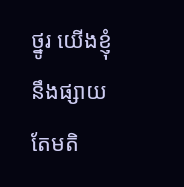ថ្នូរ យើងខ្ញុំនឹងផ្សាយតែមតិ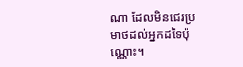ណា ដែលមិនជេរប្រមាថដល់អ្នកដទៃប៉ុណ្ណោះ។